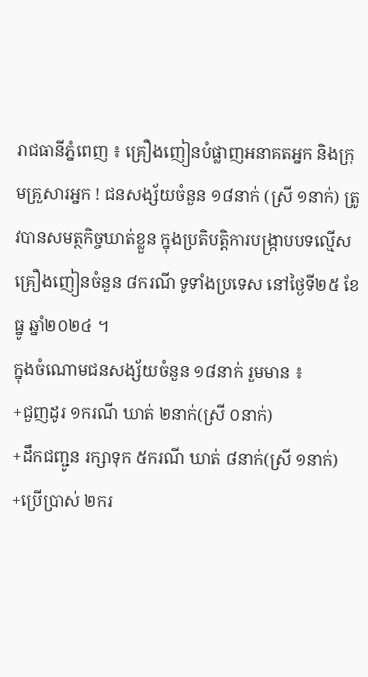រាជធានីភ្នំពេញ ៖ គ្រឿងញៀនបំផ្លាញអនាគតអ្នក និងក្រុមគ្រួសារអ្នក ! ជនសង្ស័យចំនួន ១៨នាក់ (ស្រី ១នាក់) ត្រូវបានសមត្ថកិច្ចឃាត់ខ្លួន ក្នុងប្រតិបត្តិការបង្ក្រាបបទល្មើសគ្រឿងញៀនចំនួន ៨ករណី ទូទាំងប្រទេស នៅថ្ងៃទី២៥ ខែធ្នូ ឆ្នាំ២០២៤ ។
ក្នុងចំណោមជនសង្ស័យចំនួន ១៨នាក់ រួមមាន ៖
+ជួញដូរ ១ករណី ឃាត់ ២នាក់(ស្រី ០នាក់)
+ដឹកជញ្ជូន រក្សាទុក ៥ករណី ឃាត់ ៨នាក់(ស្រី ១នាក់)
+ប្រើប្រាស់ ២ករ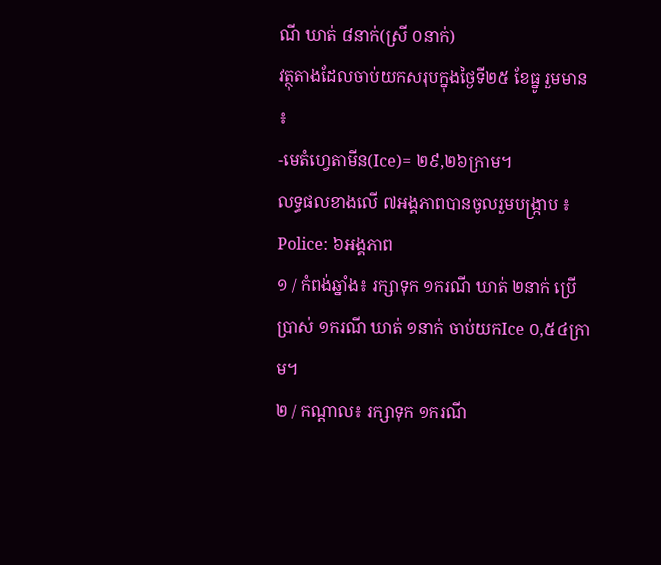ណី ឃាត់ ៨នាក់(ស្រី ០នាក់)
វត្ថុតាងដែលចាប់យកសរុបក្នុងថ្ងៃទី២៥ ខែធ្នូ រួមមាន ៖
-មេតំហ្វេតាមីន(Ice)= ២៩,២៦ក្រាម។
លទ្ធផលខាងលើ ៧អង្គភាពបានចូលរួមបង្ក្រាប ៖
Police: ៦អង្គភាព
១ / កំពង់ឆ្នាំង៖ រក្សាទុក ១ករណី ឃាត់ ២នាក់ ប្រើប្រាស់ ១ករណី ឃាត់ ១នាក់ ចាប់យកIce ០,៥៤ក្រាម។
២ / កណ្តាល៖ រក្សាទុក ១ករណី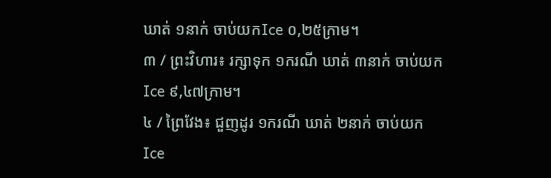ឃាត់ ១នាក់ ចាប់យកIce ០,២៥ក្រាម។
៣ / ព្រះវិហារ៖ រក្សាទុក ១ករណី ឃាត់ ៣នាក់ ចាប់យកIce ៩,៤៧ក្រាម។
៤ / ព្រៃវែង៖ ជួញដូរ ១ករណី ឃាត់ ២នាក់ ចាប់យកIce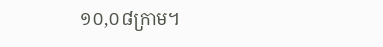១០,០៨ក្រាម។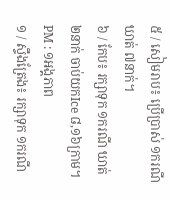៥ / សៀមរាប៖ ប្រើប្រាស់ ១ករណី ឃាត់ ៧នាក់។
៦ / កែប៖ រក្សាទុក ១ករណី ឃាត់ ២នាក់ ចាប់យកIce ៨,១៦ក្រាម។
PM : ១អង្គភាព
១ / ស្ទឹងត្រែង៖ រក្សាទុក ១ករណី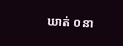ឃាត់ ០នា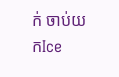ក់ ចាប់យកIce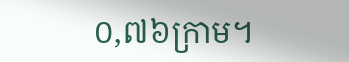០,៧៦ក្រាម។